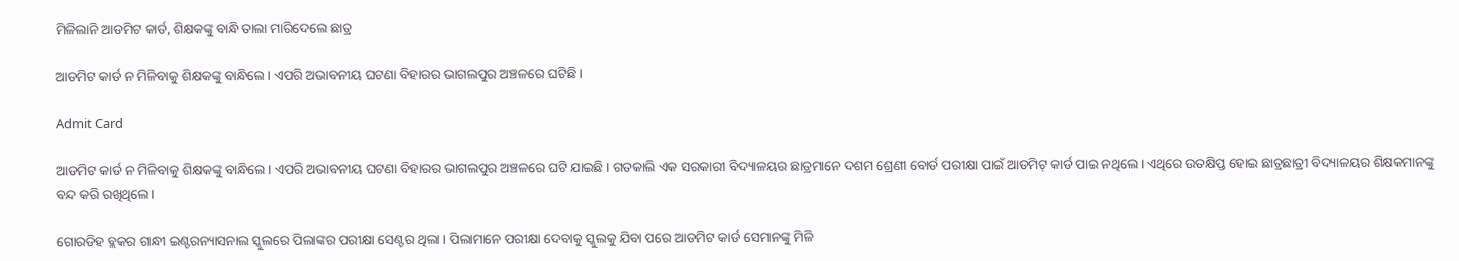ମିଳିଲାନି ଆଡମିଟ କାର୍ଡ, ଶିକ୍ଷକଙ୍କୁ ବାନ୍ଧି ତାଲା ମାରିଦେଲେ ଛାତ୍ର

ଆଡମିଟ କାର୍ଡ ନ ମିଳିବାକୁ ଶିକ୍ଷକଙ୍କୁ ବାନ୍ଧିଲେ । ଏପରି ଅଭାବନୀୟ ଘଟଣା ବିହାରର ଭାଗଲପୁର ଅଞ୍ଚଳରେ ଘଟିଛି ।

Admit Card

ଆଡମିଟ କାର୍ଡ ନ ମିଳିବାକୁ ଶିକ୍ଷକଙ୍କୁ ବାନ୍ଧିଲେ । ଏପରି ଅଭାବନୀୟ ଘଟଣା ବିହାରର ଭାଗଲପୁର ଅଞ୍ଚଳରେ ଘଟି ଯାଇଛି । ଗତକାଲି ଏକ ସରକାରୀ ବିଦ୍ୟାଳୟର ଛାତ୍ରମାନେ ଦଶମ ଶ୍ରେଣୀ ବୋର୍ଡ ପରୀକ୍ଷା ପାଇଁ ଆଡମିଟ୍ କାର୍ଡ ପାଇ ନଥିଲେ । ଏଥିରେ ଉତକ୍ଷିପ୍ତ ହୋଇ ଛାତ୍ରଛାତ୍ରୀ ବିଦ୍ୟାଳୟର ଶିକ୍ଷକମାନଙ୍କୁ ବନ୍ଦ କରି ରଖିଥିଲେ ।

ଗୋରଡିହ ବ୍ଲକର ଗାନ୍ଧୀ ଇଣ୍ଟରନ୍ୟାସନାଲ ସ୍କୁଲରେ ପିଲାଙ୍କର ପରୀକ୍ଷା ସେଣ୍ଟର ଥିଲା । ପିଲାମାନେ ପରୀକ୍ଷା ଦେବାକୁ ସ୍କୁଲକୁ ଯିବା ପରେ ଆଡମିଟ କାର୍ଡ ସେମାନଙ୍କୁ ମିଳି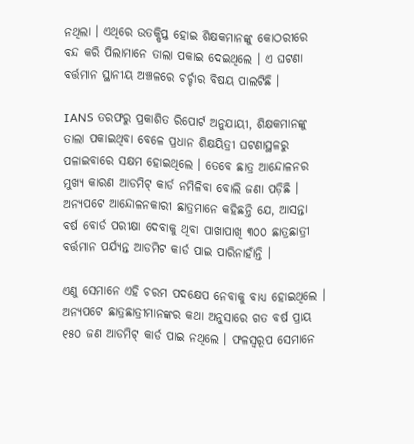ନଥିଲା । ଏଥିରେ ଉତକ୍ଷିପ୍ତ ହୋଇ ଶିକ୍ଷକମାନଙ୍କୁ କୋଠରୀରେ ବନ୍ଦ କରି ପିଲାମାନେ ତାଲା ପକାଇ ଦେଇଥିଲେ । ଏ ଘଟଣା ବର୍ତ୍ତମାନ ସ୍ଥାନୀୟ ଅଞ୍ଚଳରେ ଚର୍ଚ୍ଚାର ବିଷୟ ପାଲଟିଛି ।

IANS ତରଫରୁ ପ୍ରକାଶିତ ରିପୋର୍ଟ ଅନୁଯାୟୀ, ଶିକ୍ଷକମାନଙ୍କୁ ତାଲା ପକାଇଥିବା ବେଳେ ପ୍ରଧାନ ଶିକ୍ଷୟିତ୍ରୀ ଘଟଣାସ୍ଥଳରୁ ପଳାଇବାରେ ସକ୍ଷମ ହୋଇଥିଲେ । ତେବେ ଛାତ୍ର ଆନ୍ଦୋଳନର ମୁଖ୍ୟ କାରଣ ଆଡମିଟ୍ କାର୍ଡ ନମିଳିବା ବୋଲି ଜଣା ପଡ଼ିଛି । ଅନ୍ୟପଟେ ଆନ୍ଦୋଳନକାରୀ ଛାତ୍ରମାନେ କହିଛନ୍ତି ଯେ, ଆସନ୍ତା ବର୍ଷ ବୋର୍ଡ ପରୀକ୍ଷା ଦେବାକୁ ଥିବା ପାଖାପାଖି ୩୦୦ ଛାତ୍ରଛାତ୍ରୀ ବର୍ତ୍ତମାନ ପର୍ଯ୍ୟନ୍ତ ଆଡମିଟ କାର୍ଡ ପାଇ ପାରିନାହାଁନ୍ତି ।

ଏଣୁ ସେମାନେ ଏହି ଚରମ ପଦକ୍ଷେପ ନେବାକୁ ବାଧ୍ୟ ହୋଇଥିଲେ । ଅନ୍ୟପଟେ ଛାତ୍ରଛାତ୍ରୀମାନଙ୍କର କଥା ଅନୁସାରେ ଗତ ବର୍ଷ ପ୍ରାୟ ୧୫୦ ଜଣ ଆଡମିଟ୍ କାର୍ଡ ପାଇ ନଥିଲେ । ଫଳସ୍ୱରୂପ ସେମାନେ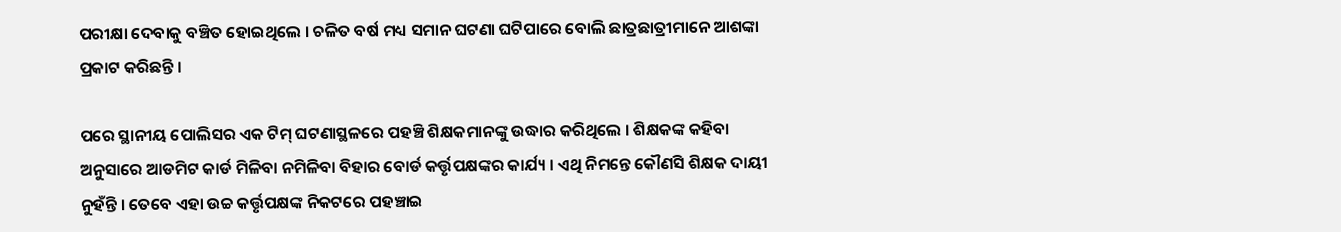ପରୀକ୍ଷା ଦେବାକୁ ବଞ୍ଚିତ ହୋଇଥିଲେ । ଚଳିତ ବର୍ଷ ମଧ୍ୟ ସମାନ ଘଟଣା ଘଟିପାରେ ବୋଲି ଛାତ୍ରଛାତ୍ରୀମାନେ ଆଶଙ୍କା ପ୍ରକାଟ କରିଛନ୍ତି ।

ପରେ ସ୍ଥାନୀୟ ପୋଲିସର ଏକ ଟିମ୍ ଘଟଣାସ୍ଥଳରେ ପହଞ୍ଚି ଶିକ୍ଷକମାନଙ୍କୁ ଉଦ୍ଧାର କରିଥିଲେ । ଶିକ୍ଷକଙ୍କ କହିବା ଅନୁସାରେ ଆଡମିଟ କାର୍ଡ ମିଳିବା ନମିଳିବା ବିହାର ବୋର୍ଡ କର୍ତ୍ତୃପକ୍ଷଙ୍କର କାର୍ଯ୍ୟ । ଏଥି ନିମନ୍ତେ କୌଣସି ଶିକ୍ଷକ ଦାୟୀ ନୁହଁନ୍ତି । ତେବେ ଏହା ଉଚ୍ଚ କର୍ତ୍ତୃପକ୍ଷଙ୍କ ନିକଟରେ ପହଞ୍ଚାଇ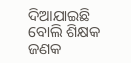ଦିଆଯାଇଛି ବୋଲି ଶିକ୍ଷକ ଜଣକ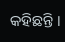କହିଛନ୍ତି ।